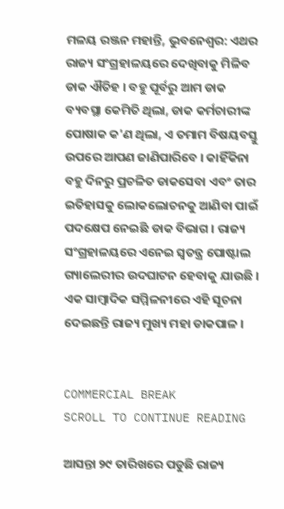ମଳୟ ରଞ୍ଜନ ମହାନ୍ତି, ଭୁବନେଶ୍ୱର: ଏଥର ରାଜ୍ୟ ସଂଗ୍ରହାଳୟରେ ଦେଖିବାକୁ ମିଳିବ ଡାକ ଐତିହ । ବହୁ ପୂର୍ବରୁ ଆମ ଡାକ ବ୍ୟବସ୍ଥା କେମିତି ଥିଲା, ଡାକ କର୍ମଚାରୀଙ୍କ ପୋଷାକ କ'ଣ ଥିଲା, ଏ ତମାମ ବିଷୟବସ୍ତୁ ଉପରେ ଆପଣ ଜାଣିପାରିବେ । କାହିଁକିନା ବହୁ ଦିନରୁ ପ୍ରଚଳିତ ଡାକସେବା ଏବଂ ତାର ଇତିହାସକୁ ଲୋକଲୋଚନକୁ ଆଣିବା ପାଇଁ ପଦକ୍ଷେପ ନେଇଛି ଡାକ ବିଭାଗ । ରାଜ୍ୟ ସଂଗ୍ରହାଳୟରେ ଏନେଇ ସ୍ୱତନ୍ତ୍ର ପୋଷ୍ଟାଲ ଗ୍ୟାଲେରୀର ଉଦଘାଟନ ହେବାକୁ ଯାଉଛି । ଏକ ସାମ୍ବାଦିକ ସମ୍ମିଳନୀରେ ଏହି ସୂଚନା ଦେଇଛନ୍ତି ରାଜ୍ୟ ମୁଖ୍ୟ ମହା ଡାକପାଳ ।


COMMERCIAL BREAK
SCROLL TO CONTINUE READING

ଆସନ୍ତା ୨୯ ତାରିଖରେ ପଡୁଛି ରାଜ୍ୟ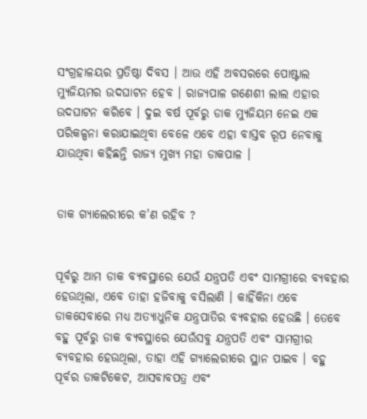ସଂଗ୍ରହାଳୟର ପ୍ରତିଷ୍ଠା ଦିବସ । ଆଉ ଏହି ଅବସରରେ ପୋଷ୍ଟାଲ ମ୍ୟୁଜିୟମର ଉଦଘାଟନ ହେବ । ରାଜ୍ୟପାଳ ଗଣେଶୀ ଲାଲ ଏହାର ଉଦଘାଟନ କରିବେ । ଦୁଇ ବର୍ଷ ପୂର୍ବରୁ ଡାକ ମ୍ୟୁଜିୟମ ନେଇ ଏକ ପରିକଳ୍ପନା କରାଯାଇଥିବା ବେଳେ ଏବେ ଏହା ବାସ୍ତବ ରୂପ ନେବାକୁ ଯାଉଥିବା କହିଛନ୍ତି ରାଜ୍ୟ ମୁଖ୍ୟ ମହା ଡାକପାଳ ।


ଡାକ ଗ୍ୟାଲେରୀରେ କ'ଣ ରହିବ ?


ପୂର୍ବରୁ ଆମ ଡାକ ବ୍ୟବସ୍ଥାରେ ଯେଉଁ ଯନ୍ତ୍ରପତି ଏବଂ ସାମଗ୍ରୀରେ ବ୍ୟବହାର ହେଉଥିଲା, ଏବେ ତାହା ହଜିବାକୁ ବସିଲାଣି । କାହିଁକିନା ଏବେ ଡାକସେବାରେ ମଧ୍ୟ ଅତ୍ୟାଧୁନିକ ଯନ୍ତ୍ରପାତିର ବ୍ୟବହାର ହେଉଛି । ତେବେ ବହୁ ପୂର୍ବରୁ ଡାକ ବ୍ୟବସ୍ଥାରେ ଯେଉଁସବୁ ଯନ୍ତ୍ରପତି ଏବଂ ସାମଗ୍ରୀର ବ୍ୟବହାର ହେଉଥିଲା, ତାହା ଏହି ଗ୍ୟାଲେରୀରେ ସ୍ଥାନ ପାଇବ । ବହୁ ପୂର୍ବର ଡାକଟିକେଟ, ଆସବାବପତ୍ର ଏବଂ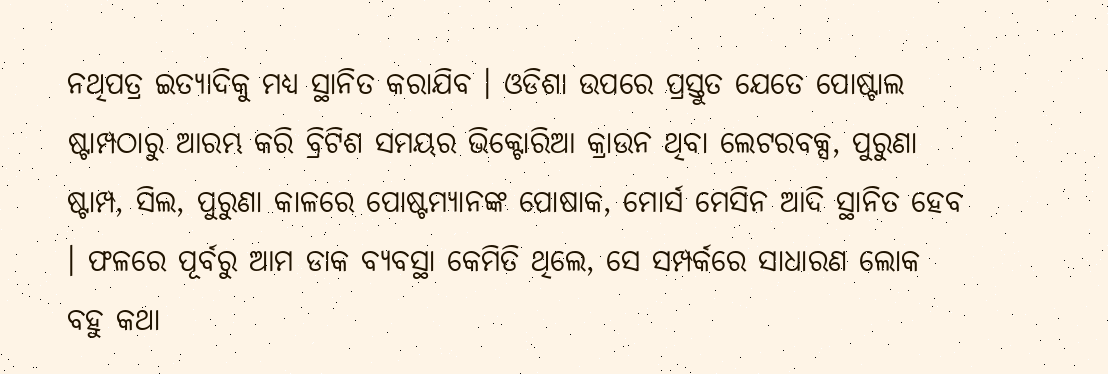ନଥିପତ୍ର ଇତ୍ୟାଦିକୁ ମଧ୍ୟ ସ୍ଥାନିତ କରାଯିବ । ଓଡିଶା ଉପରେ ପ୍ରସ୍ତୁତ ଯେତେ ପୋଷ୍ଟାଲ ଷ୍ଟାମ୍ପଠାରୁ ଆରମ୍ଭ କରି ବ୍ରିଟିଶ ସମୟର ଭିକ୍ଟୋରିଆ କ୍ରାଉନ ଥିବା ଲେଟରବକ୍ସ, ପୁରୁଣା ଷ୍ଟାମ୍ପ, ସିଲ, ପୁରୁଣା କାଳରେ ପୋଷ୍ଟମ୍ୟାନଙ୍କ ପୋଷାକ, ମୋର୍ସ ମେସିନ ଆଦି ସ୍ଥାନିତ ହେବ । ଫଳରେ ପୂର୍ବରୁ ଆମ ଡାକ ବ୍ୟବସ୍ଥା କେମିତି ଥିଲେ, ସେ ସମ୍ପର୍କରେ ସାଧାରଣ ଲୋକ ବହୁ କଥା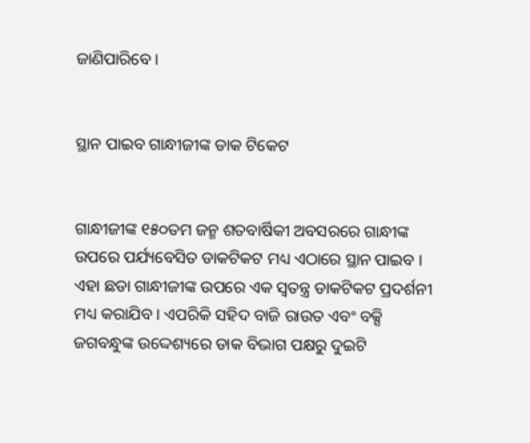ଜାଣିପାରିବେ ।


ସ୍ଥାନ ପାଇବ ଗାନ୍ଧୀଜୀଙ୍କ ଡାକ ଟିକେଟ


ଗାନ୍ଧୀଜୀଙ୍କ ୧୫୦ତମ ଜନ୍ମ ଶତବାର୍ଷିକୀ ଅବସରରେ ଗାନ୍ଧୀଙ୍କ ଉପରେ ପର୍ଯ୍ୟବେସିତ ଡାକଟିକଟ ମଧ୍ୟ ଏଠାରେ ସ୍ଥାନ ପାଇବ । ଏହା ଛଡା ଗାନ୍ଧୀଜୀଙ୍କ ଉପରେ ଏକ ସ୍ୱତନ୍ତ୍ର ଡାକଟିକଟ ପ୍ରଦର୍ଶନୀ ମଧ୍ୟ କରାଯିବ । ଏପରିକି ସହିଦ ବାଜି ରାଉତ ଏବଂ ବକ୍ସି ଜଗବନ୍ଧୁଙ୍କ ଉଦ୍ଦେଶ୍ୟରେ ଡାକ ବିଭାଗ ପକ୍ଷରୁ ଦୁଇଟି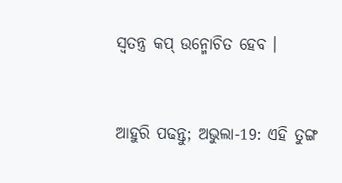ସ୍ୱତନ୍ତ୍ର କପ୍ ଉନ୍ମୋଚିତ ହେବ ।


ଆହୁରି ପଢନ୍ତୁ; ଅଭୁଲା-19: ଏହି ତୁଙ୍ଗ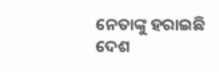ନେତାଙ୍କୁ ହରାଇଛି ଦେଶ